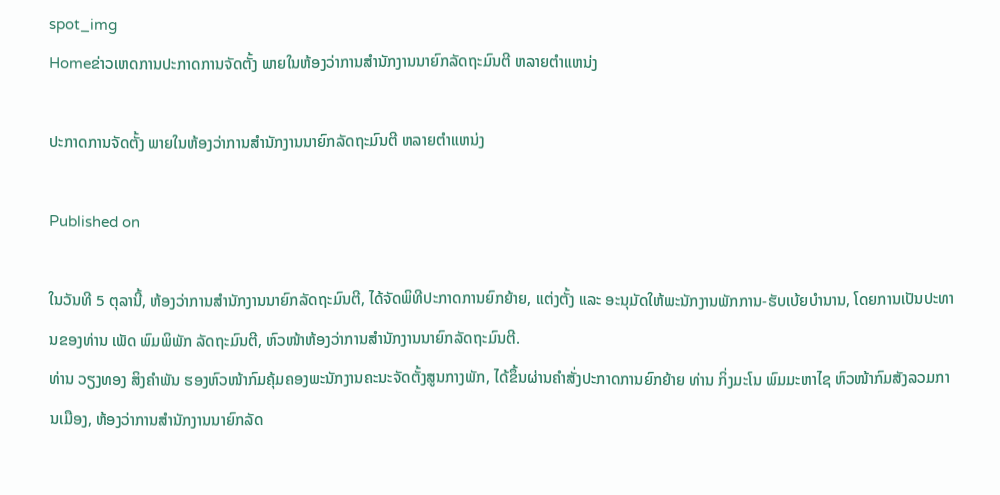spot_img
Homeຂ່າວເຫດການປະກາດການຈັດຕັ້ງ ພາຍໃນຫ້ອງວ່າການສໍານັກງານນາຍົກລັດຖະມົນຕີ ຫລາຍຕໍາແຫນ່ງ

ປະກາດການຈັດຕັ້ງ ພາຍໃນຫ້ອງວ່າການສໍານັກງານນາຍົກລັດຖະມົນຕີ ຫລາຍຕໍາແຫນ່ງ

Published on

ໃນວັນທີ 5 ຕຸລານີ້, ຫ້ອງວ່າການສຳນັກງານນາຍົກລັດຖະມົນຕີ, ໄດ້ຈັດພິທີປະກາດການຍົກຍ້າຍ, ແຕ່ງຕັ້ງ ແລະ ອະນຸມັດໃຫ້ພະນັກງານພັກການ-ຮັບເບ້ຍບຳນານ, ໂດຍການເປັນປະທານຂອງທ່ານ ເພັດ ພົມພິພັກ ລັດຖະມົນຕີ, ຫົວໜ້າຫ້ອງວ່າການສຳນັກງານນາຍົກລັດຖະມົນຕີ.
ທ່ານ ວຽງທອງ ສິງຄຳພັນ ຮອງຫົວໜ້າກົມຄຸ້ມຄອງພະນັກງານຄະນະຈັດຕັ້ງສູນກາງພັກ, ໄດ້ຂຶ້ນຜ່ານຄຳສັ່ງປະກາດການຍົກຍ້າຍ ທ່ານ ກິ່ງມະໂນ ພົມມະຫາໄຊ ຫົວໜ້າກົມສັງລວມການເມືອງ, ຫ້ອງວ່າການສໍານັກງານນາຍົກລັດ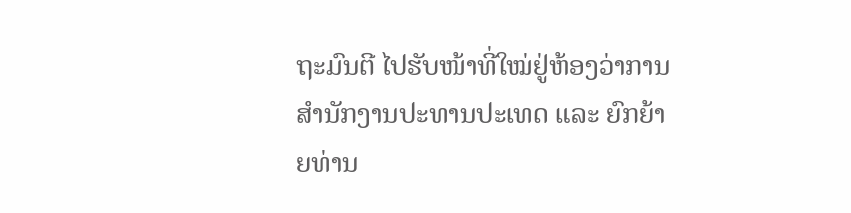ຖະມົນຕີ ໄປຮັບໜ້າທີ່ໃໝ່ຢູ່ຫ້ອງວ່າການສຳນັກງານປະທານປະເທດ ແລະ ຍົກຍ້າຍທ່ານ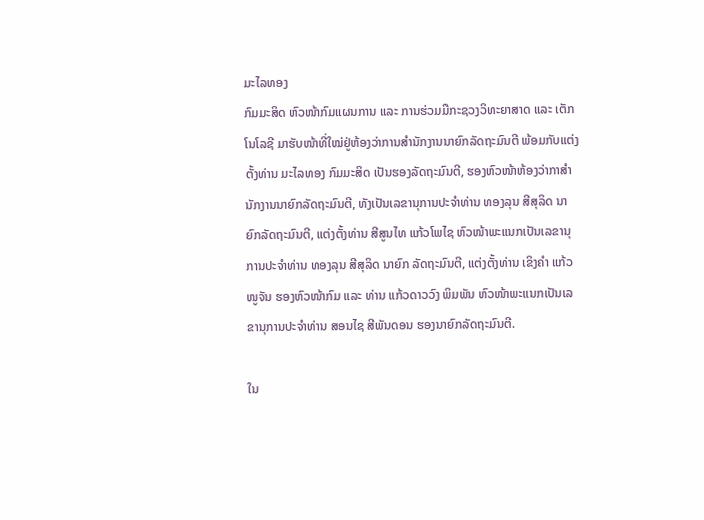ມະໄລທອງ
ກົມມະສິດ ຫົວໜ້າກົມແຜນການ ແລະ ການຮ່ວມມືກະຊວງວິທະຍາສາດ ແລະ ເຕັກໂນໂລຊີ ມາຮັບໜ້າທີ່ໃໝ່ຢູ່ຫ້ອງວ່າການສຳນັກງານນາຍົກລັດຖະມົນຕີ ພ້ອມກັບແຕ່ງຕັ້ງທ່ານ ມະໄລທອງ ກົມມະສິດ ເປັນຮອງລັດຖະມົນຕີ, ຮອງຫົວໜ້າຫ້ອງວ່າກາສຳນັກງານນາຍົກລັດຖະມົນຕີ, ທັງເປັນເລຂານຸການປະຈຳທ່ານ ທອງລຸນ ສີສຸລິດ ນາຍົກລັດຖະມົນຕີ, ແຕ່ງຕັ້ງທ່ານ ສີສູນໄທ ແກ້ວໂພໄຊ ຫົວໜ້າພະແນກເປັນເລຂານຸການປະຈຳທ່ານ ທອງລຸນ ສີສຸລິດ ນາຍົກ ລັດຖະມົນຕີ, ແຕ່ງຕັ້ງທ່ານ ເຂິງຄຳ ແກ້ວໜູຈັນ ຮອງຫົວໜ້າກົມ ແລະ ທ່ານ ແກ້ວດາວວົງ ພິມພັນ ຫົວໜ້າພະແນກເປັນເລຂານຸການປະຈຳທ່ານ ສອນໄຊ ສີພັນດອນ ຮອງນາຍົກລັດຖະມົນຕີ.

ໃນ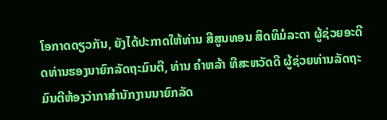ໂອກາດດຽວກັນ, ຍັງໄດ້ປະກາດໃຫ້ທ່ານ ສີສູນທອນ ສິດທິມໍລະດາ ຜູ້ຊ່ວຍອະດີດທ່ານຮອງນາຍົກລັດຖະມົນຕີ, ທ່ານ ຄຳຫລ້າ ທີສະຫວັດດີ ຜູ້ຊ່ວຍທ່ານລັດຖະມົນຕີຫ້ອງວ່າກາສຳນັກງານນາຍົກລັດ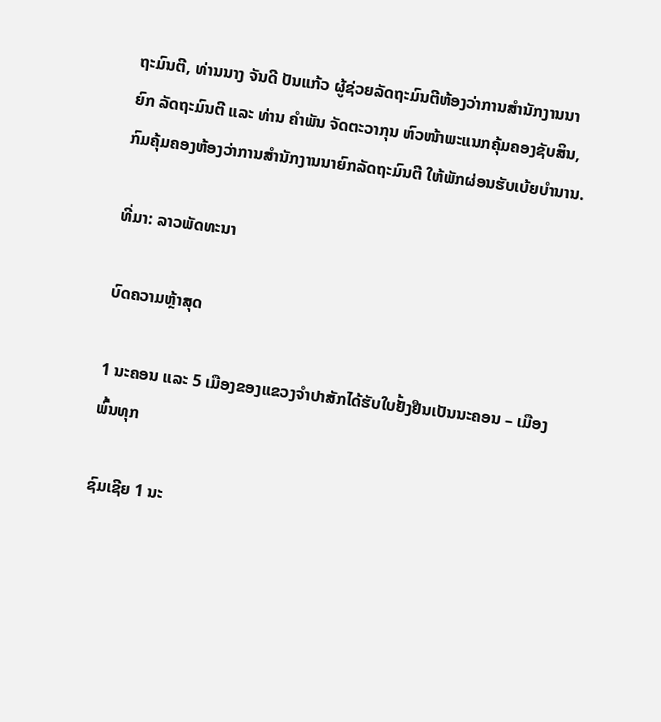ຖະມົນຕີ, ທ່ານນາງ ຈັນດີ ປັນແກ້ວ ຜູ້ຊ່ວຍລັດຖະມົນຕີຫ້ອງວ່າການສຳນັກງານນາຍົກ ລັດຖະມົນຕີ ແລະ ທ່ານ ຄຳພັນ ຈັດຕະວາກຸນ ຫົວໜ້າພະແນກຄຸ້ມຄອງຊັບສິນ, ກົມຄຸ້ມຄອງຫ້ອງວ່າການສຳນັກງານນາຍົກລັດຖະມົນຕີ ໃຫ້ພັກຜ່ອນຮັບເບ້ຍບຳນານ.

ທີ່ມາ: ລາວພັດທະນາ

ບົດຄວາມຫຼ້າສຸດ

1 ນະຄອນ ແລະ 5 ເມືອງຂອງແຂວງຈໍາປາສັກໄດ້ຮັບໃບຢັ້ງຢືນເປັນນະຄອນ – ເມືອງພົ້ນທຸກ

ຊົມເຊີຍ 1 ນະ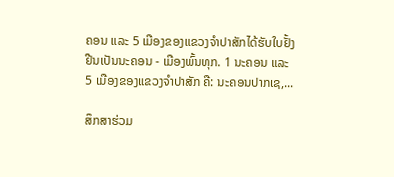ຄອນ ແລະ 5 ເມືອງຂອງແຂວງຈຳປາສັກໄດ້ຮັບໃບຢັ້ງຢືນເປັນນະຄອນ - ເມືອງພົ້ນທຸກ. 1 ນະຄອນ ແລະ 5 ເມືອງຂອງແຂວງຈໍາປາສັກ ຄື: ນະຄອນປາກເຊ,...

ສຶກສາຮ່ວມ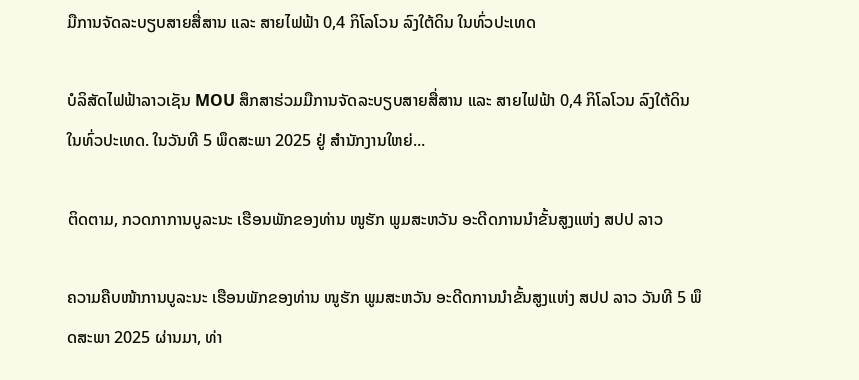ມືການຈັດລະບຽບສາຍສື່ສານ ແລະ ສາຍໄຟຟ້າ 0,4 ກິໂລໂວນ ລົງໃຕ້ດິນ ໃນທົ່ວປະເທດ

ບໍລິສັດໄຟຟ້າລາວເຊັນ MOU ສຶກສາຮ່ວມມືການຈັດລະບຽບສາຍສື່ສານ ແລະ ສາຍໄຟຟ້າ 0,4 ກິໂລໂວນ ລົງໃຕ້ດິນ ໃນທົ່ວປະເທດ. ໃນວັນທີ 5 ພຶດສະພາ 2025 ຢູ່ ສໍານັກງານໃຫຍ່...

ຕິດຕາມ, ກວດກາການບູລະນະ ເຮືອນພັກຂອງທ່ານ ໜູຮັກ ພູມສະຫວັນ ອະດີດການນໍາຂັ້ນສູງແຫ່ງ ສປປ ລາວ

ຄວາມຄືບໜ້າການບູລະນະ ເຮືອນພັກຂອງທ່ານ ໜູຮັກ ພູມສະຫວັນ ອະດີດການນໍາຂັ້ນສູງແຫ່ງ ສປປ ລາວ ວັນທີ 5 ພຶດສະພາ 2025 ຜ່ານມາ, ທ່າ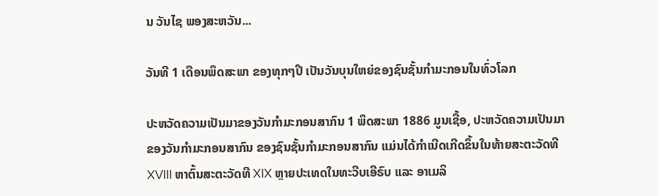ນ ວັນໄຊ ພອງສະຫວັນ...

ວັນທີ 1 ເດືອນພຶດສະພາ ຂອງທຸກໆປີ ເປັນວັນບຸນໃຫຍ່ຂອງຊົນຊັ້ນກຳມະກອນໃນທົ່ວໂລກ

ປະຫວັດຄວາມເປັນມາຂອງວັນກຳມະກອນສາກົນ 1 ພຶດສະພາ 1886 ມູນເຊື້ອ, ປະຫວັດຄວາມເປັນມາຂອງວັນກໍາມະກອນສາກົນ ຂອງຊົນຊັ້ນກຳມະກອນສາກົນ ແມ່ນໄດ້ກໍາເນີດເກີດຂຶ້ນໃນທ້າຍສະຕະວັດທີ XVIII ຫາຕົ້ນສະຕະວັດທີ XIX ຫຼາຍປະເທດໃນທະວີບເອີຣົບ ແລະ ອາເມລິ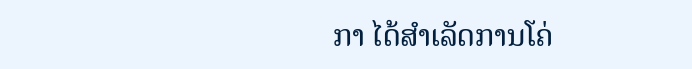ກາ ໄດ້ສຳເລັດການໂຄ່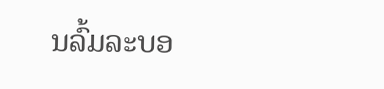ນລົ້ມລະບອ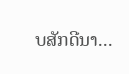ບສັກດີນາ...